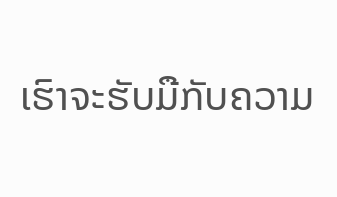ເຮົາຈະຮັບມືກັບຄວາມ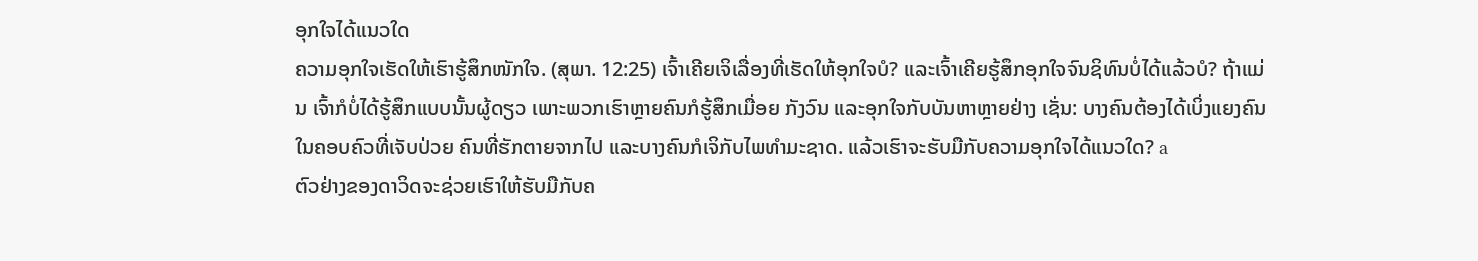ອຸກໃຈໄດ້ແນວໃດ
ຄວາມອຸກໃຈເຮັດໃຫ້ເຮົາຮູ້ສຶກໜັກໃຈ. (ສຸພາ. 12:25) ເຈົ້າເຄີຍເຈິເລື່ອງທີ່ເຮັດໃຫ້ອຸກໃຈບໍ? ແລະເຈົ້າເຄີຍຮູ້ສຶກອຸກໃຈຈົນຊິທົນບໍ່ໄດ້ແລ້ວບໍ? ຖ້າແມ່ນ ເຈົ້າກໍບໍ່ໄດ້ຮູ້ສຶກແບບນັ້ນຜູ້ດຽວ ເພາະພວກເຮົາຫຼາຍຄົນກໍຮູ້ສຶກເມື່ອຍ ກັງວົນ ແລະອຸກໃຈກັບບັນຫາຫຼາຍຢ່າງ ເຊັ່ນ: ບາງຄົນຕ້ອງໄດ້ເບິ່ງແຍງຄົນໃນຄອບຄົວທີ່ເຈັບປ່ວຍ ຄົນທີ່ຮັກຕາຍຈາກໄປ ແລະບາງຄົນກໍເຈິກັບໄພທຳມະຊາດ. ແລ້ວເຮົາຈະຮັບມືກັບຄວາມອຸກໃຈໄດ້ແນວໃດ? a
ຕົວຢ່າງຂອງດາວິດຈະຊ່ວຍເຮົາໃຫ້ຮັບມືກັບຄ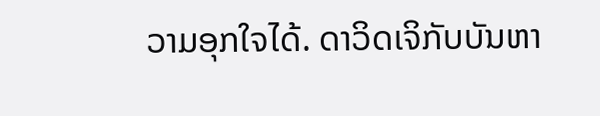ວາມອຸກໃຈໄດ້. ດາວິດເຈິກັບບັນຫາ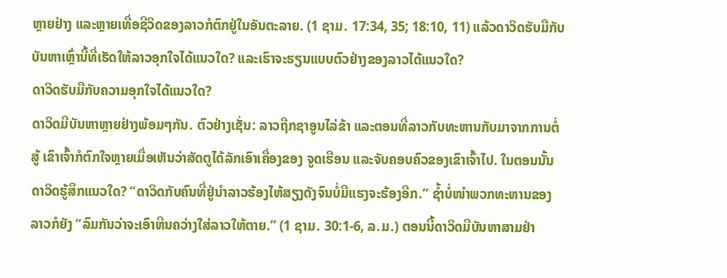ຫຼາຍຢ່າງ ແລະຫຼາຍເທື່ອຊີວິດຂອງລາວກໍຕົກຢູ່ໃນອັນຕະລາຍ. (1 ຊາມ. 17:34, 35; 18:10, 11) ແລ້ວດາວິດຮັບມືກັບບັນຫາເຫຼົ່ານີ້ທີ່ເຮັດໃຫ້ລາວອຸກໃຈໄດ້ແນວໃດ? ແລະເຮົາຈະຮຽນແບບຕົວຢ່າງຂອງລາວໄດ້ແນວໃດ?
ດາວິດຮັບມືກັບຄວາມອຸກໃຈໄດ້ແນວໃດ?
ດາວິດມີບັນຫາຫຼາຍຢ່າງພ້ອມໆກັນ. ຕົວຢ່າງເຊັ່ນ: ລາວຖືກຊາອູນໄລ່ຂ້າ ແລະຕອນທີ່ລາວກັບທະຫານກັບມາຈາກການຕໍ່ສູ້ ເຂົາເຈົ້າກໍຕົກໃຈຫຼາຍເມື່ອເຫັນວ່າສັດຕູໄດ້ລັກເອົາເຄື່ອງຂອງ ຈູດເຮືອນ ແລະຈັບຄອບຄົວຂອງເຂົາເຈົ້າໄປ. ໃນຕອນນັ້ນ ດາວິດຮູ້ສຶກແນວໃດ? “ດາວິດກັບຄົນທີ່ຢູ່ນຳລາວຮ້ອງໄຫ້ສຽງດັງຈົນບໍ່ມີແຮງຈະຮ້ອງອີກ.” ຊ້ຳບໍ່ໜຳພວກທະຫານຂອງລາວກໍຍັງ “ລົມກັນວ່າຈະເອົາຫີນຄວ່າງໃສ່ລາວໃຫ້ຕາຍ.” (1 ຊາມ. 30:1-6, ລ.ມ.) ຕອນນີ້ດາວິດມີບັນຫາສາມຢ່າ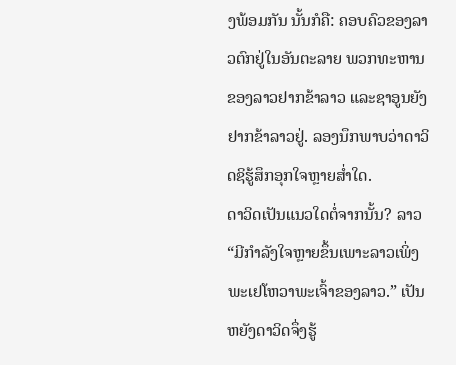ງພ້ອມກັນ ນັ້ນກໍຄື: ຄອບຄົວຂອງລາວຕົກຢູ່ໃນອັນຕະລາຍ ພວກທະຫານຂອງລາວຢາກຂ້າລາວ ແລະຊາອູນຍັງຢາກຂ້າລາວຢູ່. ລອງນຶກພາບວ່າດາວິດຊິຮູ້ສຶກອຸກໃຈຫຼາຍສ່ຳໃດ.
ດາວິດເປັນແນວໃດຕໍ່ຈາກນັ້ນ? ລາວ “ມີກຳລັງໃຈຫຼາຍຂຶ້ນເພາະລາວເພິ່ງພະເຢໂຫວາພະເຈົ້າຂອງລາວ.” ເປັນຫຍັງດາວິດຈຶ່ງຮູ້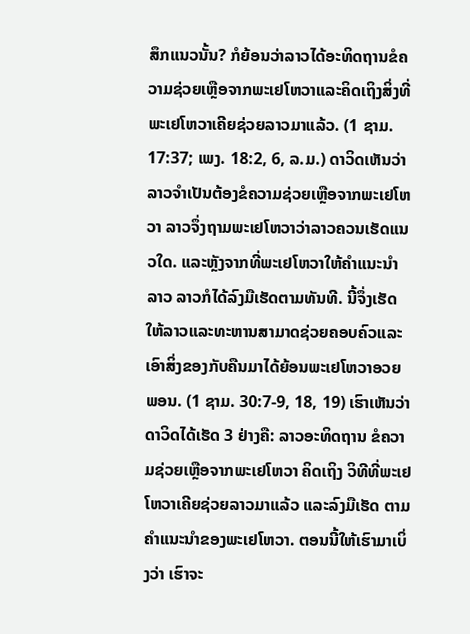ສຶກແນວນັ້ນ? ກໍຍ້ອນວ່າລາວໄດ້ອະທິດຖານຂໍຄວາມຊ່ວຍເຫຼືອຈາກພະເຢໂຫວາແລະຄິດເຖິງສິ່ງທີ່ພະເຢໂຫວາເຄີຍຊ່ວຍລາວມາແລ້ວ. (1 ຊາມ. 17:37; ເພງ. 18:2, 6, ລ.ມ.) ດາວິດເຫັນວ່າລາວຈຳເປັນຕ້ອງຂໍຄວາມຊ່ວຍເຫຼືອຈາກພະເຢໂຫວາ ລາວຈຶ່ງຖາມພະເຢໂຫວາວ່າລາວຄວນເຮັດແນວໃດ. ແລະຫຼັງຈາກທີ່ພະເຢໂຫວາໃຫ້ຄຳແນະນຳລາວ ລາວກໍໄດ້ລົງມືເຮັດຕາມທັນທີ. ນີ້ຈຶ່ງເຮັດໃຫ້ລາວແລະທະຫານສາມາດຊ່ວຍຄອບຄົວແລະເອົາສິ່ງຂອງກັບຄືນມາໄດ້ຍ້ອນພະເຢໂຫວາອວຍພອນ. (1 ຊາມ. 30:7-9, 18, 19) ເຮົາເຫັນວ່າດາວິດໄດ້ເຮັດ 3 ຢ່າງຄື: ລາວອະທິດຖານ ຂໍຄວາມຊ່ວຍເຫຼືອຈາກພະເຢໂຫວາ ຄິດເຖິງ ວິທີທີ່ພະເຢໂຫວາເຄີຍຊ່ວຍລາວມາແລ້ວ ແລະລົງມືເຮັດ ຕາມຄຳແນະນຳຂອງພະເຢໂຫວາ. ຕອນນີ້ໃຫ້ເຮົາມາເບິ່ງວ່າ ເຮົາຈະ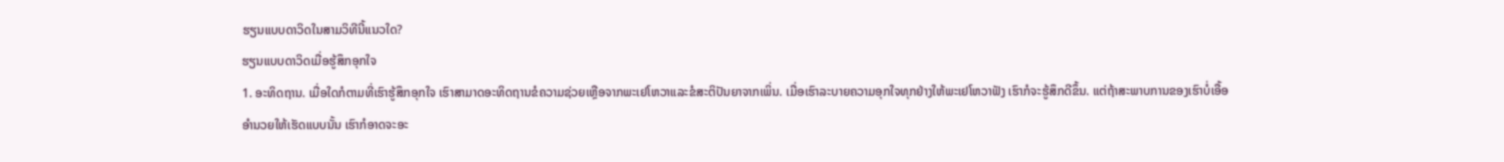ຮຽນແບບດາວິດໃນສາມວິທີນີ້ແນວໃດ?
ຮຽນແບບດາວິດເມື່ອຮູ້ສຶກອຸກໃຈ
1. ອະທິດຖານ. ເມື່ອໃດກໍຕາມທີ່ເຮົາຮູ້ສຶກອຸກໃຈ ເຮົາສາມາດອະທິດຖານຂໍຄວາມຊ່ວຍເຫຼືອຈາກພະເຢໂຫວາແລະຂໍສະຕິປັນຍາຈາກເພິ່ນ. ເມື່ອເຮົາລະບາຍຄວາມອຸກໃຈທຸກຢ່າງໃຫ້ພະເຢໂຫວາຟັງ ເຮົາກໍຈະຮູ້ສຶກດີຂຶ້ນ. ແຕ່ຖ້າສະພາບການຂອງເຮົາບໍ່ເອື້ອອຳນວຍໃຫ້ເຮັດແບບນັ້ນ ເຮົາກໍອາດຈະອະ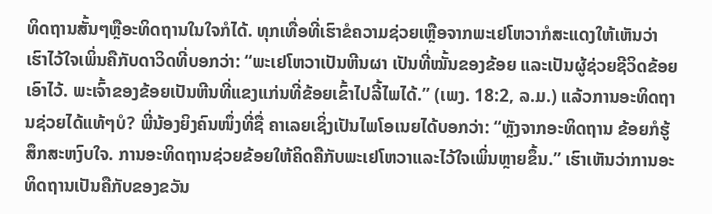ທິດຖານສັ້ນໆຫຼືອະທິດຖານໃນໃຈກໍໄດ້. ທຸກເທື່ອທີ່ເຮົາຂໍຄວາມຊ່ວຍເຫຼືອຈາກພະເຢໂຫວາກໍສະແດງໃຫ້ເຫັນວ່າ ເຮົາໄວ້ໃຈເພິ່ນຄືກັບດາວິດທີ່ບອກວ່າ: “ພະເຢໂຫວາເປັນຫີນຜາ ເປັນທີ່ໝັ້ນຂອງຂ້ອຍ ແລະເປັນຜູ້ຊ່ວຍຊີວິດຂ້ອຍເອົາໄວ້. ພະເຈົ້າຂອງຂ້ອຍເປັນຫີນທີ່ແຂງແກ່ນທີ່ຂ້ອຍເຂົ້າໄປລີ້ໄພໄດ້.” (ເພງ. 18:2, ລ.ມ.) ແລ້ວການອະທິດຖານຊ່ວຍໄດ້ແທ້ໆບໍ? ພີ່ນ້ອງຍິງຄົນໜຶ່ງທີ່ຊື່ ຄາເລຍເຊິ່ງເປັນໄພໂອເນຍໄດ້ບອກວ່າ: “ຫຼັງຈາກອະທິດຖານ ຂ້ອຍກໍຮູ້ສຶກສະຫງົບໃຈ. ການອະທິດຖານຊ່ວຍຂ້ອຍໃຫ້ຄິດຄືກັບພະເຢໂຫວາແລະໄວ້ໃຈເພິ່ນຫຼາຍຂຶ້ນ.” ເຮົາເຫັນວ່າການອະທິດຖານເປັນຄືກັບຂອງຂວັນ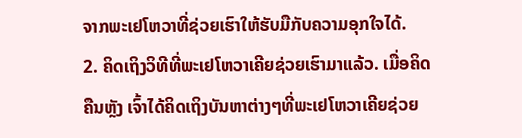ຈາກພະເຢໂຫວາທີ່ຊ່ວຍເຮົາໃຫ້ຮັບມືກັບຄວາມອຸກໃຈໄດ້.
2. ຄິດເຖິງວິທີທີ່ພະເຢໂຫວາເຄີຍຊ່ວຍເຮົາມາແລ້ວ. ເມື່ອຄິດຄືນຫຼັງ ເຈົ້າໄດ້ຄິດເຖິງບັນຫາຕ່າງໆທີ່ພະເຢໂຫວາເຄີຍຊ່ວຍ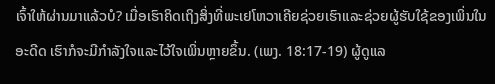ເຈົ້າໃຫ້ຜ່ານມາແລ້ວບໍ? ເມື່ອເຮົາຄິດເຖິງສິ່ງທີ່ພະເຢໂຫວາເຄີຍຊ່ວຍເຮົາແລະຊ່ວຍຜູ້ຮັບໃຊ້ຂອງເພິ່ນໃນອະດີດ ເຮົາກໍຈະມີກຳລັງໃຈແລະໄວ້ໃຈເພິ່ນຫຼາຍຂຶ້ນ. (ເພງ. 18:17-19) ຜູ້ດູແລ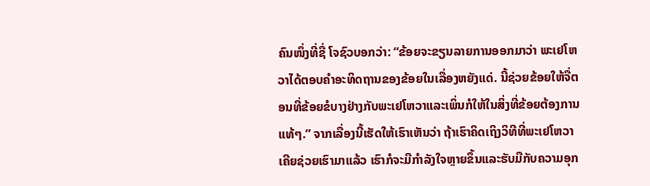ຄົນໜຶ່ງທີ່ຊື່ ໂຈຊົວບອກວ່າ: “ຂ້ອຍຈະຂຽນລາຍການອອກມາວ່າ ພະເຢໂຫວາໄດ້ຕອບຄຳອະທິດຖານຂອງຂ້ອຍໃນເລື່ອງຫຍັງແດ່. ນີ້ຊ່ວຍຂ້ອຍໃຫ້ຈື່ຕອນທີ່ຂ້ອຍຂໍບາງຢ່າງກັບພະເຢໂຫວາແລະເພິ່ນກໍໃຫ້ໃນສິ່ງທີ່ຂ້ອຍຕ້ອງການແທ້ໆ.” ຈາກເລື່ອງນີ້ເຮັດໃຫ້ເຮົາເຫັນວ່າ ຖ້າເຮົາຄິດເຖິງວິທີທີ່ພະເຢໂຫວາເຄີຍຊ່ວຍເຮົາມາແລ້ວ ເຮົາກໍຈະມີກຳລັງໃຈຫຼາຍຂຶ້ນແລະຮັບມືກັບຄວາມອຸກ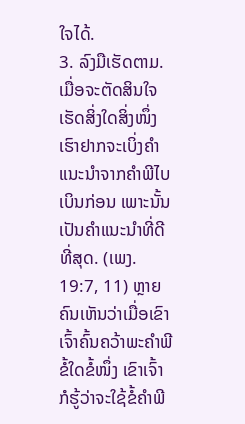ໃຈໄດ້.
3. ລົງມືເຮັດຕາມ. ເມື່ອຈະຕັດສິນໃຈເຮັດສິ່ງໃດສິ່ງໜຶ່ງ ເຮົາຢາກຈະເບິ່ງຄຳແນະນຳຈາກຄຳພີໄບເບິນກ່ອນ ເພາະນັ້ນເປັນຄຳແນະນຳທີ່ດີທີ່ສຸດ. (ເພງ. 19:7, 11) ຫຼາຍຄົນເຫັນວ່າເມື່ອເຂົາເຈົ້າຄົ້ນຄວ້າພະຄຳພີຂໍ້ໃດຂໍ້ໜຶ່ງ ເຂົາເຈົ້າກໍຮູ້ວ່າຈະໃຊ້ຂໍ້ຄຳພີ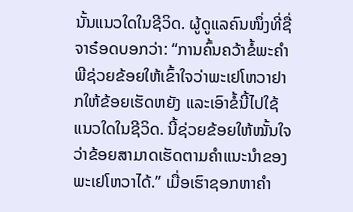ນັ້ນແນວໃດໃນຊີວິດ. ຜູ້ດູແລຄົນໜຶ່ງທີ່ຊື່ ຈາຣ໋ອດບອກວ່າ: “ການຄົ້ນຄວ້າຂໍ້ພະຄຳພີຊ່ວຍຂ້ອຍໃຫ້ເຂົ້າໃຈວ່າພະເຢໂຫວາຢາກໃຫ້ຂ້ອຍເຮັດຫຍັງ ແລະເອົາຂໍ້ນີ້ໄປໃຊ້ແນວໃດໃນຊີວິດ. ນີ້ຊ່ວຍຂ້ອຍໃຫ້ໝັ້ນໃຈວ່າຂ້ອຍສາມາດເຮັດຕາມຄຳແນະນຳຂອງພະເຢໂຫວາໄດ້.” ເມື່ອເຮົາຊອກຫາຄຳ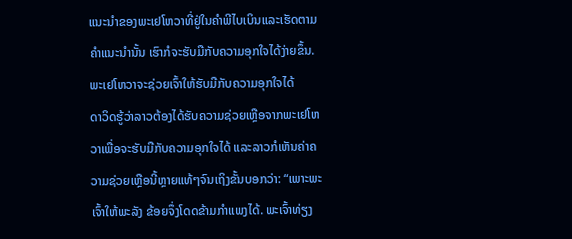ແນະນຳຂອງພະເຢໂຫວາທີ່ຢູ່ໃນຄຳພີໄບເບິນແລະເຮັດຕາມຄຳແນະນຳນັ້ນ ເຮົາກໍຈະຮັບມືກັບຄວາມອຸກໃຈໄດ້ງ່າຍຂຶ້ນ.
ພະເຢໂຫວາຈະຊ່ວຍເຈົ້າໃຫ້ຮັບມືກັບຄວາມອຸກໃຈໄດ້
ດາວິດຮູ້ວ່າລາວຕ້ອງໄດ້ຮັບຄວາມຊ່ວຍເຫຼືອຈາກພະເຢໂຫວາເພື່ອຈະຮັບມືກັບຄວາມອຸກໃຈໄດ້ ແລະລາວກໍເຫັນຄ່າຄວາມຊ່ວຍເຫຼືອນີ້ຫຼາຍແທ້ໆຈົນເຖິງຂັ້ນບອກວ່າ: “ເພາະພະເຈົ້າໃຫ້ພະລັງ ຂ້ອຍຈຶ່ງໂດດຂ້າມກຳແພງໄດ້. ພະເຈົ້າທ່ຽງ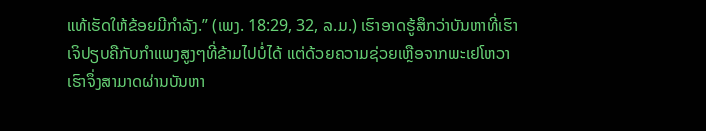ແທ້ເຮັດໃຫ້ຂ້ອຍມີກຳລັງ.” (ເພງ. 18:29, 32, ລ.ມ.) ເຮົາອາດຮູ້ສຶກວ່າບັນຫາທີ່ເຮົາເຈິປຽບຄືກັບກຳແພງສູງໆທີ່ຂ້າມໄປບໍ່ໄດ້ ແຕ່ດ້ວຍຄວາມຊ່ວຍເຫຼືອຈາກພະເຢໂຫວາເຮົາຈຶ່ງສາມາດຜ່ານບັນຫາ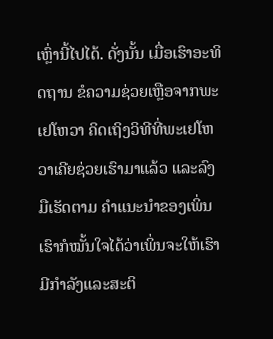ເຫຼົ່ານີ້ໄປໄດ້. ດັ່ງນັ້ນ ເມື່ອເຮົາອະທິດຖານ ຂໍຄວາມຊ່ວຍເຫຼືອຈາກພະເຢໂຫວາ ຄິດເຖິງວິທີທີ່ພະເຢໂຫວາເຄີຍຊ່ວຍເຮົາມາແລ້ວ ແລະລົງມືເຮັດຕາມ ຄຳແນະນຳຂອງເພິ່ນ ເຮົາກໍໝັ້ນໃຈໄດ້ວ່າເພິ່ນຈະໃຫ້ເຮົາມີກຳລັງແລະສະຕິ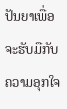ປັນຍາເພື່ອຈະຮັບມືກັບຄວາມອຸກໃຈ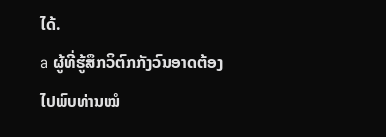ໄດ້.
a ຜູ້ທີ່ຮູ້ສຶກວິຕົກກັງວົນອາດຕ້ອງໄປພົບທ່ານໝໍ